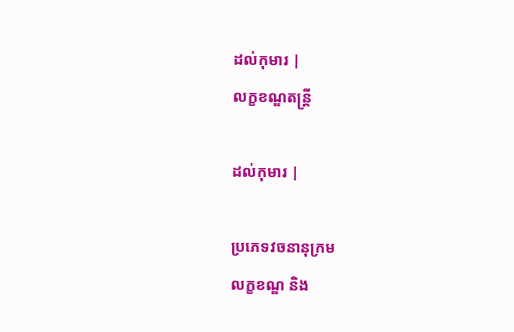ដល់កុមារ |
លក្ខខណ្ឌតន្ត្រី

ដល់កុមារ |

ប្រភេទវចនានុក្រម
លក្ខខណ្ឌ និង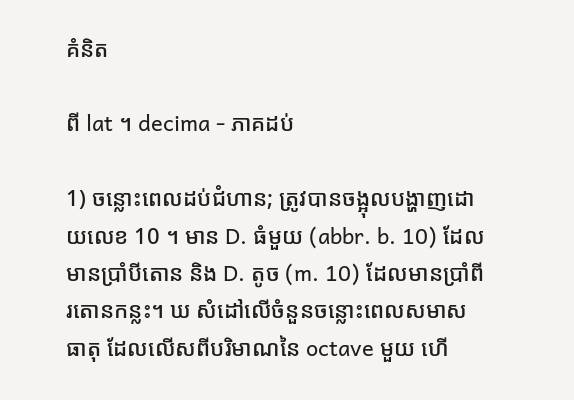គំនិត

ពី lat ។ decima - ភាគដប់

1) ចន្លោះពេលដប់ជំហាន; ត្រូវបានចង្អុលបង្ហាញដោយលេខ 10 ។ មាន D. ធំមួយ (abbr. b. 10) ដែលមានប្រាំបីតោន និង D. តូច (m. 10) ដែលមានប្រាំពីរតោនកន្លះ។ ឃ សំដៅលើចំនួនចន្លោះពេលសមាសធាតុ ដែលលើសពីបរិមាណនៃ octave មួយ ហើ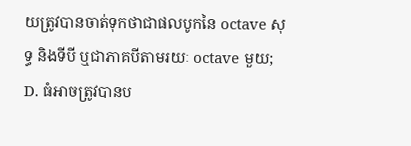យត្រូវបានចាត់ទុកថាជាផលបូកនៃ octave សុទ្ធ និងទីបី ឬជាភាគបីតាមរយៈ octave មួយ; D. ធំអាចត្រូវបានប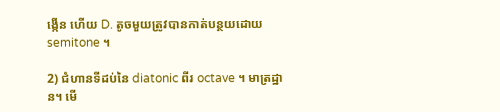ង្កើន ហើយ D. តូចមួយត្រូវបានកាត់បន្ថយដោយ semitone ។

2) ជំហានទីដប់នៃ diatonic ពីរ octave ។ មាត្រដ្ឋាន។ មើ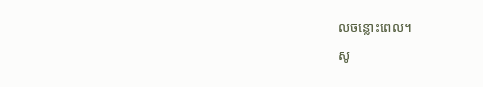លចន្លោះពេល។

សូ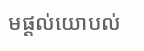មផ្ដល់យោបល់